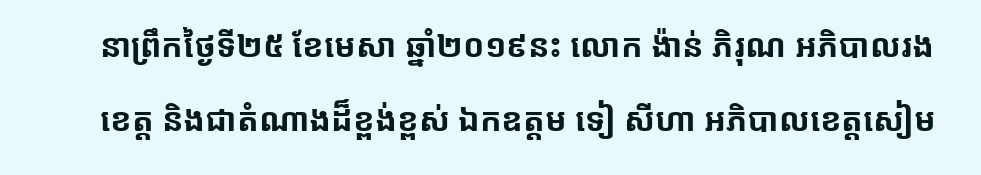នាព្រឹកថ្ងៃទី២៥ ខែមេសា ឆ្នាំ២០១៩នះ លោក ង៉ាន់ ភិរុណ អភិបាលរងខេត្ត និងជាតំណាងដ៏ខ្ពង់ខ្ពស់ ឯកឧត្តម ទៀ សីហា អភិបាលខេត្តសៀម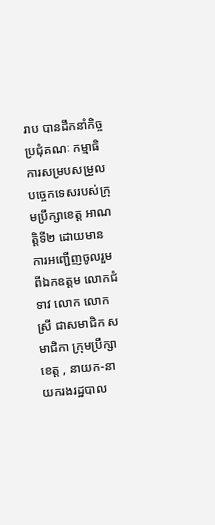រាប បានដឹកនាំកិច្ចប្រជុំគណៈ កម្មាធិការសម្របសម្រួលបច្ចេកទេសរបស់ក្រុមប្រឹក្សាខេត្ត អាណត្តិទី២ ដោយមានការអញ្ជេីញចូលរួមពីឯកឧត្តម លោកជំទាវ លោក លោកស្រី ជាសមាជិក សមាជិកា ក្រុមប្រឹក្សាខេត្ត , នាយក-នាយករងរដ្ឋបាល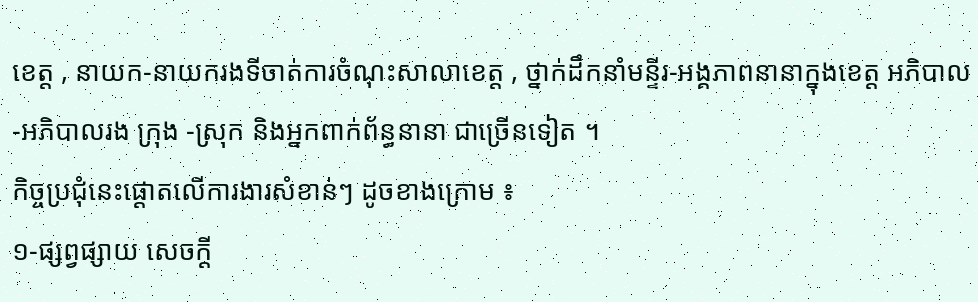ខេត្ត , នាយក-នាយករងទីចាត់ការចំណុះសាលាខេត្ត , ថ្នាក់ដឹកនាំមន្ទីរ-អង្គភាពនានាក្នុងខេត្ត អភិបាល -អភិបាលរង ក្រុង -ស្រុក និងអ្នកពាក់ព័ន្ធនានា ជាច្រើនទៀត ។
កិច្ចប្រជុំនេះផ្ដោតលេីការងារសំខាន់ៗ ដូចខាងក្រោម ៖
១-ផ្សព្វផ្សាយ សេចក្ដី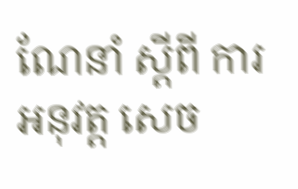ណែនាំ ស្ដីពី ការអនុវត្ត សេច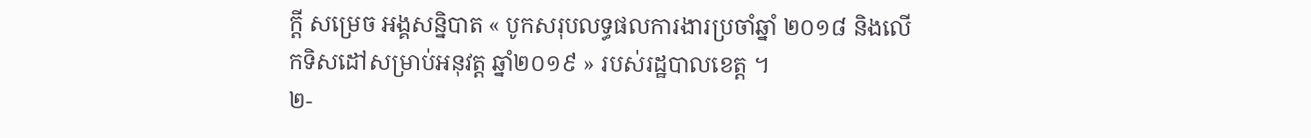ក្ដី សម្រេច អង្គសន្និបាត « បូកសរុបលទ្ធផលការងារប្រចាំឆ្នាំ ២០១៨ និងលេីកទិសដៅសម្រាប់អនុវត្ត ឆ្នាំ២០១៩ » របស់រដ្ឋបាលខេត្ត ។
២-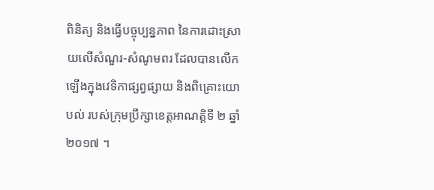ពិនិត្យ និងធ្វេីបច្ចុប្បន្នភាព នៃការដោះស្រាយលេីសំណួរ-សំណូមពរ ដែលបានលេីកឡើងក្នុងវេទិកាផ្សព្វផ្សាយ និងពិគ្រោះយោបល់ របស់ក្រុមប្រឹក្សាខេត្តអាណត្តិទី ២ ឆ្នាំ ២០១៧ ។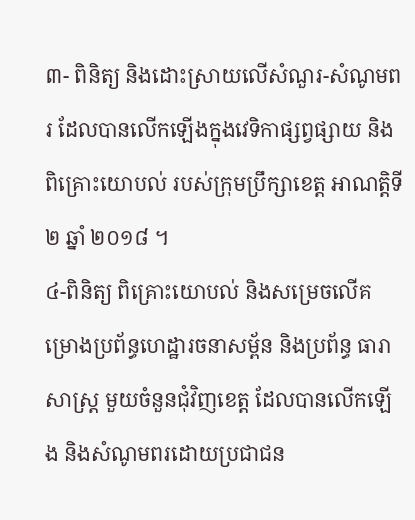៣- ពិនិត្យ និងដោះស្រាយលេីសំណួរ-សំណូមពរ ដែលបានលេីកឡើងក្នុងវេទិកាផ្សព្វផ្សាយ និងពិគ្រោះយោបល់ របស់ក្រុមប្រឹក្សាខេត្ត អាណត្តិទី ២ ឆ្នាំ ២០១៨ ។
៤-ពិនិត្យ ពិគ្រោះយោបល់ និងសម្រេចលើគម្រោងប្រព័ន្ធហេដ្ឋារចនាសម្ព័ន និងប្រព័ន្ធ ធារាសាស្ត្រ មួយចំនួនជុំវិញខេត្ត ដែលបានលេីកឡើង និងសំណូមពរដោយប្រជាជន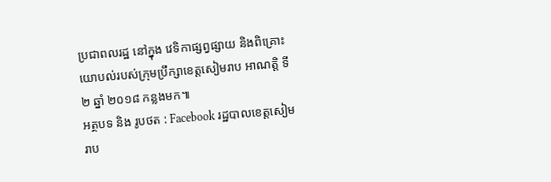ប្រជាពលរដ្ឋ នៅក្នុង វេទិកាផ្សព្វផ្សាយ និងពិគ្រោះយោបល់របស់ក្រុមប្រឹក្សាខេត្តសៀមរាប អាណត្តិ ទី ២ ឆ្នាំ ២០១៨ កន្លងមក៕
អត្ថបទ និង រូបថត : Facebook រដ្ឋបាលខេត្តសៀមរាប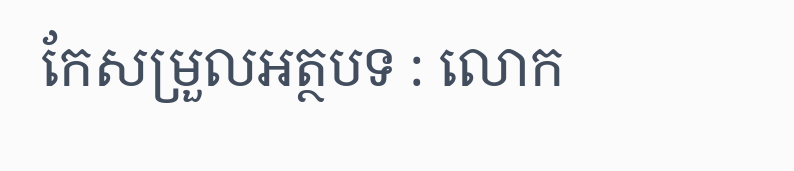កែសម្រួលអត្ថបទ : លោក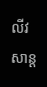លីវ សាន្ត